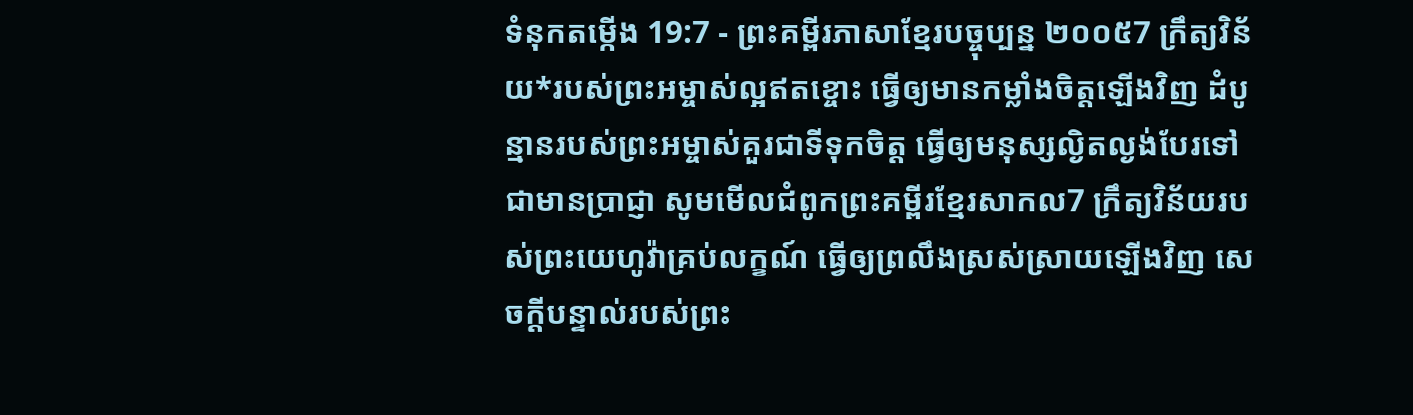ទំនុកតម្កើង 19:7 - ព្រះគម្ពីរភាសាខ្មែរបច្ចុប្បន្ន ២០០៥7 ក្រឹត្យវិន័យ*របស់ព្រះអម្ចាស់ល្អឥតខ្ចោះ ធ្វើឲ្យមានកម្លាំងចិត្តឡើងវិញ ដំបូន្មានរបស់ព្រះអម្ចាស់គួរជាទីទុកចិត្ត ធ្វើឲ្យមនុស្សល្ងិតល្ងង់បែរទៅជាមានប្រាជ្ញា សូមមើលជំពូកព្រះគម្ពីរខ្មែរសាកល7 ក្រឹត្យវិន័យរបស់ព្រះយេហូវ៉ាគ្រប់លក្ខណ៍ ធ្វើឲ្យព្រលឹងស្រស់ស្រាយឡើងវិញ សេចក្ដីបន្ទាល់របស់ព្រះ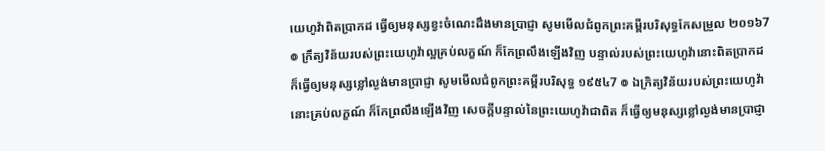យេហូវ៉ាពិតប្រាកដ ធ្វើឲ្យមនុស្សខ្វះចំណេះដឹងមានប្រាជ្ញា សូមមើលជំពូកព្រះគម្ពីរបរិសុទ្ធកែសម្រួល ២០១៦7 ៙ ក្រឹត្យវិន័យរបស់ព្រះយេហូវ៉ាល្អគ្រប់លក្ខណ៍ ក៏កែព្រលឹងឡើងវិញ បន្ទាល់របស់ព្រះយេហូវ៉ានោះពិតប្រាកដ ក៏ធ្វើឲ្យមនុស្សខ្លៅល្ងង់មានប្រាជ្ញា សូមមើលជំពូកព្រះគម្ពីរបរិសុទ្ធ ១៩៥៤7 ៙ ឯក្រិត្យវិន័យរបស់ព្រះយេហូវ៉ានោះគ្រប់លក្ខណ៍ ក៏កែព្រលឹងឡើងវិញ សេចក្ដីបន្ទាល់នៃព្រះយេហូវ៉ាជាពិត ក៏ធ្វើឲ្យមនុស្សខ្លៅល្ងង់មានប្រាជ្ញា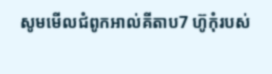សូមមើលជំពូកអាល់គីតាប7 ហ៊ូកុំរបស់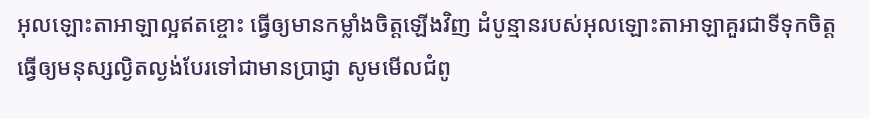អុលឡោះតាអាឡាល្អឥតខ្ចោះ ធ្វើឲ្យមានកម្លាំងចិត្តឡើងវិញ ដំបូន្មានរបស់អុលឡោះតាអាឡាគួរជាទីទុកចិត្ត ធ្វើឲ្យមនុស្សល្ងិតល្ងង់បែរទៅជាមានប្រាជ្ញា សូមមើលជំពូ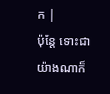ក |
ប៉ុន្តែ ទោះជាយ៉ាងណាក៏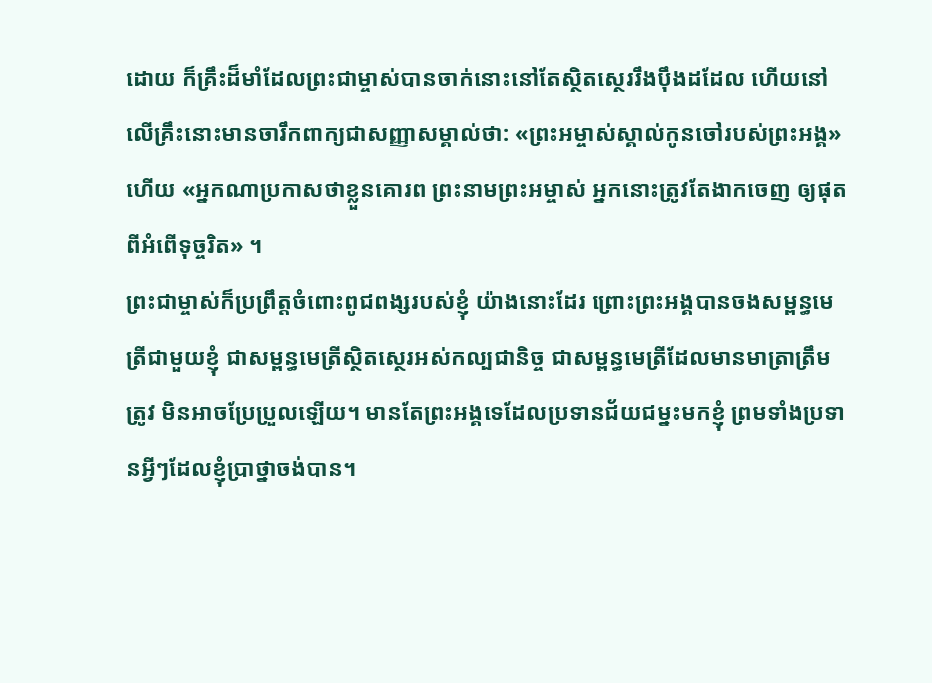ដោយ ក៏គ្រឹះដ៏មាំដែលព្រះជាម្ចាស់បានចាក់នោះនៅតែស្ថិតស្ថេររឹងប៉ឹងដដែល ហើយនៅលើគ្រឹះនោះមានចារឹកពាក្យជាសញ្ញាសម្គាល់ថា: «ព្រះអម្ចាស់ស្គាល់កូនចៅរបស់ព្រះអង្គ» ហើយ «អ្នកណាប្រកាសថាខ្លួនគោរព ព្រះនាមព្រះអម្ចាស់ អ្នកនោះត្រូវតែងាកចេញ ឲ្យផុតពីអំពើទុច្ចរិត» ។
ព្រះជាម្ចាស់ក៏ប្រព្រឹត្តចំពោះពូជពង្សរបស់ខ្ញុំ យ៉ាងនោះដែរ ព្រោះព្រះអង្គបានចងសម្ពន្ធមេត្រីជាមួយខ្ញុំ ជាសម្ពន្ធមេត្រីស្ថិតស្ថេរអស់កល្បជានិច្ច ជាសម្ពន្ធមេត្រីដែលមានមាត្រាត្រឹមត្រូវ មិនអាចប្រែប្រួលឡើយ។ មានតែព្រះអង្គទេដែលប្រទានជ័យជម្នះមកខ្ញុំ ព្រមទាំងប្រទានអ្វីៗដែលខ្ញុំប្រាថ្នាចង់បាន។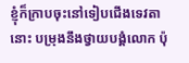ខ្ញុំក៏ក្រាបចុះនៅទៀបជើងទេវតានោះ បម្រុងនឹងថ្វាយបង្គំលោក ប៉ុ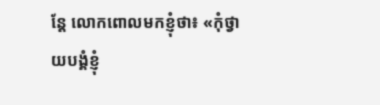ន្តែ លោកពោលមកខ្ញុំថា៖ «កុំថ្វាយបង្គំខ្ញុំ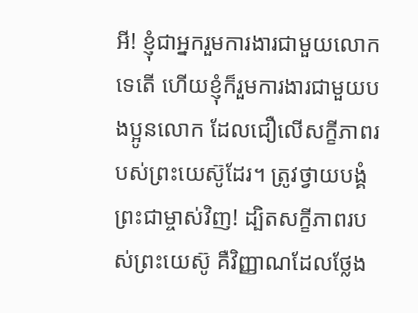អី! ខ្ញុំជាអ្នករួមការងារជាមួយលោកទេតើ ហើយខ្ញុំក៏រួមការងារជាមួយបងប្អូនលោក ដែលជឿលើសក្ខីភាពរបស់ព្រះយេស៊ូដែរ។ ត្រូវថ្វាយបង្គំព្រះជាម្ចាស់វិញ! ដ្បិតសក្ខីភាពរបស់ព្រះយេស៊ូ គឺវិញ្ញាណដែលថ្លែង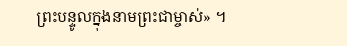ព្រះបន្ទូលក្នុងនាមព្រះជាម្ចាស់» ។